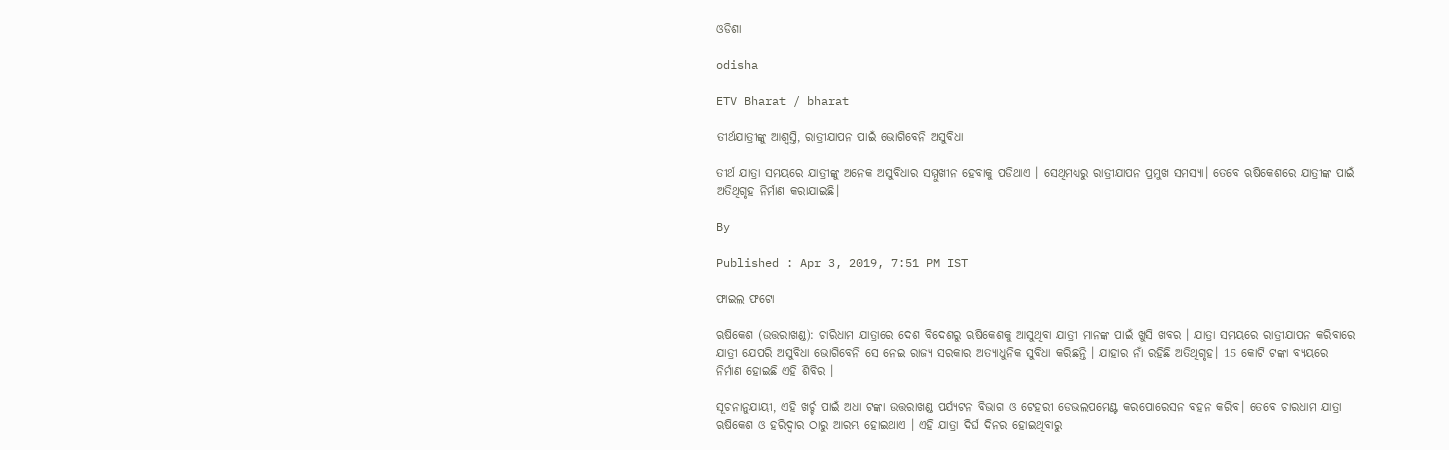ଓଡିଶା

odisha

ETV Bharat / bharat

ତୀର୍ଥଯାତ୍ରୀଙ୍କୁ ଆଶ୍ବସ୍ତି, ରାତ୍ରୀଯାପନ ପାଇଁ ଭୋଗିବେନି ଅସୁବିଧା

ତୀର୍ଥ ଯାତ୍ରା ସମୟରେ ଯାତ୍ରୀଙ୍କୁ ଅନେକ ଅସୁବିଧାର ସମ୍ମୁଖୀନ ହେବାକୁ ପଡିଥାଏ । ସେଥିମଧ୍ୟରୁ ରାତ୍ରୀଯାପନ ପ୍ରମୁଖ ସମସ୍ୟା। ତେବେ ଋଷିକେଶରେ ଯାତ୍ରୀଙ୍କ ପାଇଁ ଅତିଥିଗୃହ ନିର୍ମାଣ କରାଯାଇଛି।

By

Published : Apr 3, 2019, 7:51 PM IST

ଫାଇଲ ଫଟୋ

ଋଷିକେଶ (ଉତ୍ତରାଖଣ୍ଡ): ଚାରିଧାମ ଯାତ୍ରାରେ ଦେଶ ବିଦେଶରୁ ଋଷିକେଶକୁ ଆସୁଥିବା ଯାତ୍ରୀ ମାନଙ୍କ ପାଇଁ ଖୁସି ଖବର । ଯାତ୍ରା ସମୟରେ ରାତ୍ରୀଯାପନ କରିବାରେ ଯାତ୍ରୀ ଯେପରି ଅସୁବିଧା ଭୋଗିବେନି ସେ ନେଇ ରାଜ୍ୟ ସରକାର ଅତ୍ୟାଧୁନିକ ସୁବିଧା କରିଛନ୍ତି । ଯାହାର ନାଁ ରହିଛି ଅତିଥିଗୃହ। 15 କୋଟି ଟଙ୍କା ବ୍ୟୟରେ ନିର୍ମାଣ ହୋଇଛି ଏହି ଶିବିର ।

ସୂଚନାନୁଯାୟୀ, ଏହି ଖର୍ଚ୍ଚ ପାଇଁ ଅଧା ଟଙ୍କା ଉତ୍ତରାଖଣ୍ଡ ପର୍ଯ୍ୟଟନ ବିଭାଗ ଓ ଟେହରୀ ଡେଭଲପମେଣ୍ଟ କରପୋରେସନ ବହନ କରିବ। ତେବେ ଚାରଧାମ ଯାତ୍ରା ଋଷିକେଶ ଓ ହରିଦ୍ବାର ଠାରୁ ଆରମ୍ଭ ହୋଇଥାଏ । ଏହି ଯାତ୍ରା ଦିର୍ଘ ଦିନର ହୋଇଥିବାରୁ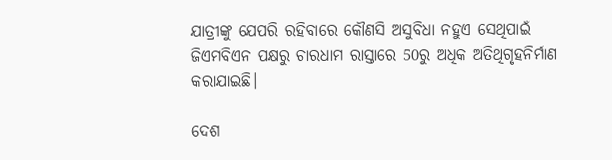ଯାତ୍ରୀଙ୍କୁ ଯେପରି ରହିବାରେ କୌଣସି ଅସୁବିଧା ନହୁଏ ସେଥିପାଇଁ ଜିଏମବିଏନ ପକ୍ଷରୁ ଚାରଧାମ ରାସ୍ତାରେ 50ରୁ ଅଧିକ ଅତିଥିଗୃହନିର୍ମାଣ କରାଯାଇଛି।

ଦେଶ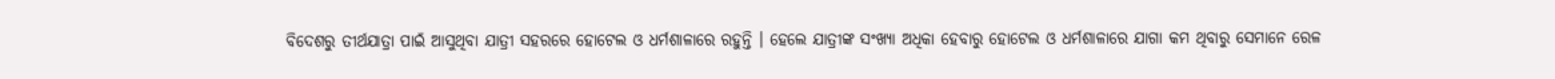ବିଦେଶରୁ ତୀର୍ଥଯାତ୍ରା ପାଇଁ ଆସୁଥିବା ଯାତ୍ରୀ ସହରରେ ହୋଟେଲ ଓ ଧର୍ମଶାଳାରେ ରହୁନ୍ତି । ହେଲେ ଯାତ୍ରୀଙ୍କ ସଂଖ୍ୟା ଅଧିକା ହେବାରୁ ହୋଟେଲ ଓ ଧର୍ମଶାଳାରେ ଯାଗା କମ ଥିବାରୁ ସେମାନେ ରେଳ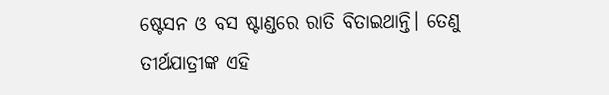ଷ୍ଟେସନ ଓ ବସ ଷ୍ଟାଣ୍ଡରେ ରାତି ବିତାଇଥାନ୍ତି। ତେଣୁ ତୀର୍ଥଯାତ୍ରୀଙ୍କ ଏହି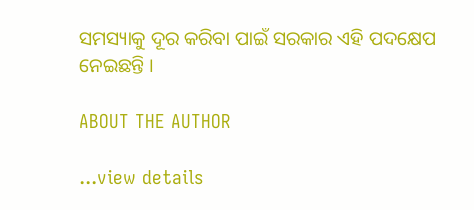ସମସ୍ୟାକୁ ଦୂର କରିବା ପାଇଁ ସରକାର ଏହି ପଦକ୍ଷେପ ନେଇଛନ୍ତି ।

ABOUT THE AUTHOR

...view details